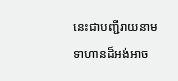នេះជាបញ្ជីរាយនាមទាហានដ៏អង់អាច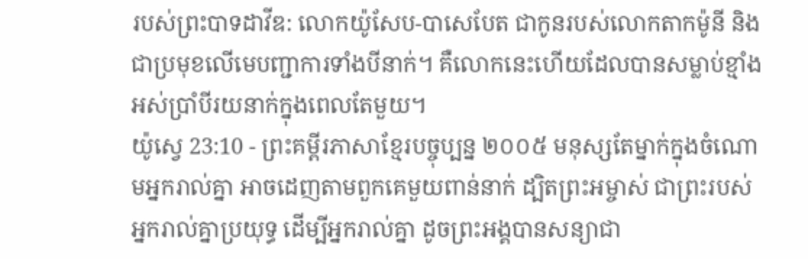របស់ព្រះបាទដាវីឌ: លោកយ៉ូសែប-បាសេបែត ជាកូនរបស់លោកតាកម៉ូនី និងជាប្រមុខលើមេបញ្ជាការទាំងបីនាក់។ គឺលោកនេះហើយដែលបានសម្លាប់ខ្មាំងអស់ប្រាំបីរយនាក់ក្នុងពេលតែមួយ។
យ៉ូស្វេ 23:10 - ព្រះគម្ពីរភាសាខ្មែរបច្ចុប្បន្ន ២០០៥ មនុស្សតែម្នាក់ក្នុងចំណោមអ្នករាល់គ្នា អាចដេញតាមពួកគេមួយពាន់នាក់ ដ្បិតព្រះអម្ចាស់ ជាព្រះរបស់អ្នករាល់គ្នាប្រយុទ្ធ ដើម្បីអ្នករាល់គ្នា ដូចព្រះអង្គបានសន្យាជា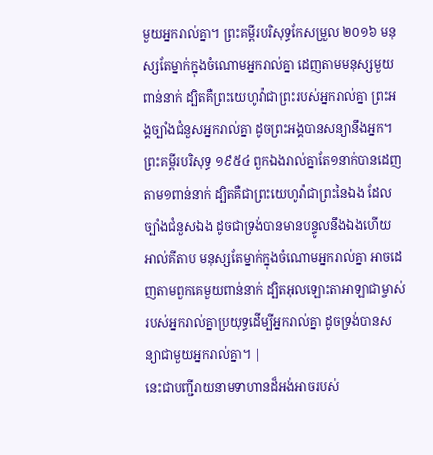មួយអ្នករាល់គ្នា។ ព្រះគម្ពីរបរិសុទ្ធកែសម្រួល ២០១៦ មនុស្សតែម្នាក់ក្នុងចំណោមអ្នករាល់គ្នា ដេញតាមមនុស្សមួយពាន់នាក់ ដ្បិតគឺព្រះយេហូវ៉ាជាព្រះរបស់អ្នករាល់គ្នា ព្រះអង្គច្បាំងជំនួសអ្នករាល់គ្នា ដូចព្រះអង្គបានសន្យានឹងអ្នក។ ព្រះគម្ពីរបរិសុទ្ធ ១៩៥៤ ពួកឯងរាល់គ្នាតែ១នាក់បានដេញតាម១ពាន់នាក់ ដ្បិតគឺជាព្រះយេហូវ៉ាជាព្រះនៃឯង ដែលច្បាំងជំនួសឯង ដូចជាទ្រង់បានមានបន្ទូលនឹងឯងហើយ អាល់គីតាប មនុស្សតែម្នាក់ក្នុងចំណោមអ្នករាល់គ្នា អាចដេញតាមពួកគេមួយពាន់នាក់ ដ្បិតអុលឡោះតាអាឡាជាម្ចាស់របស់អ្នករាល់គ្នាប្រយុទ្ធដើម្បីអ្នករាល់គ្នា ដូចទ្រង់បានសន្យាជាមួយអ្នករាល់គ្នា។ |
នេះជាបញ្ជីរាយនាមទាហានដ៏អង់អាចរបស់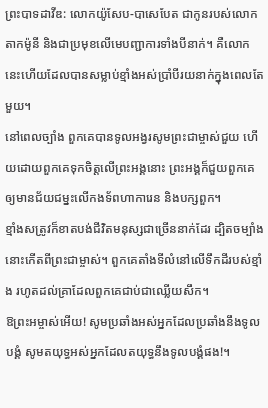ព្រះបាទដាវីឌ: លោកយ៉ូសែប-បាសេបែត ជាកូនរបស់លោកតាកម៉ូនី និងជាប្រមុខលើមេបញ្ជាការទាំងបីនាក់។ គឺលោកនេះហើយដែលបានសម្លាប់ខ្មាំងអស់ប្រាំបីរយនាក់ក្នុងពេលតែមួយ។
នៅពេលច្បាំង ពួកគេបានទូលអង្វរសូមព្រះជាម្ចាស់ជួយ ហើយដោយពួកគេទុកចិត្តលើព្រះអង្គនោះ ព្រះអង្គក៏ជួយពួកគេឲ្យមានជ័យជម្នះលើកងទ័ពហាការេន និងបក្សពួក។
ខ្មាំងសត្រូវក៏ខាតបង់ជីវិតមនុស្សជាច្រើននាក់ដែរ ដ្បិតចម្បាំងនោះកើតពីព្រះជាម្ចាស់។ ពួកគេតាំងទីលំនៅលើទឹកដីរបស់ខ្មាំង រហូតដល់គ្រាដែលពួកគេជាប់ជាឈ្លើយសឹក។
ឱព្រះអម្ចាស់អើយ! សូមប្រឆាំងអស់អ្នកដែលប្រឆាំងនឹងទូលបង្គំ សូមតយុទ្ធអស់អ្នកដែលតយុទ្ធនឹងទូលបង្គំផង!។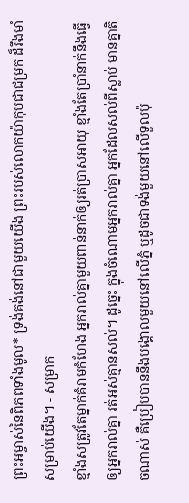ព្រះអម្ចាស់នៃពិភពទាំងមូល* ទ្រង់គង់នៅជាមួយយើង ព្រះរបស់លោកយ៉ាកុបជាជម្រក ដ៏រឹងមាំសម្រាប់យើង។ - សម្រាក
ខ្មាំងសត្រូវតែម្នាក់គំរាមកំហែង អ្នករាល់គ្នាមួយពាន់នាក់ឲ្យរត់ប្រាសអាយុ ខ្មាំងតែប្រាំនាក់នឹងធ្វើឲ្យអ្នករាល់គ្នា រត់អស់គ្មានសល់។ ដូច្នេះ ក្នុងចំណោមអ្នករាល់គ្នា អ្នកដែលសល់ពីស្លាប់ មានគ្នាតិចណាស់ គឺប្រៀបបាននឹងបង្គោលមួយនៅលើភ្នំ ឬដូចជាទង់មួយនៅលើទួលប៉ុ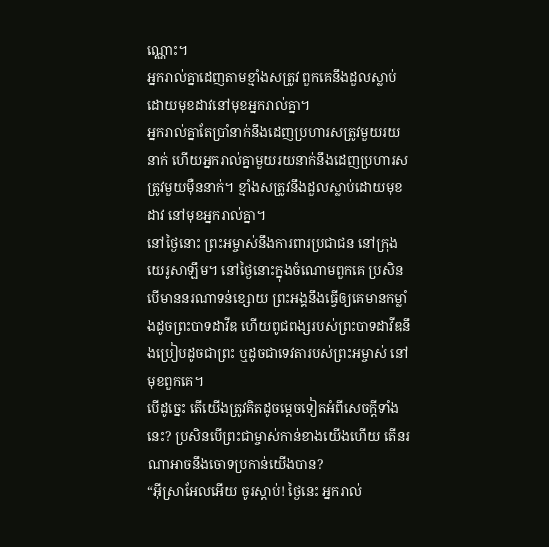ណ្ណោះ។
អ្នករាល់គ្នាដេញតាមខ្មាំងសត្រូវ ពួកគេនឹងដួលស្លាប់ដោយមុខដាវនៅមុខអ្នករាល់គ្នា។
អ្នករាល់គ្នាតែប្រាំនាក់នឹងដេញប្រហារសត្រូវមួយរយនាក់ ហើយអ្នករាល់គ្នាមួយរយនាក់នឹងដេញប្រហារសត្រូវមួយម៉ឺននាក់។ ខ្មាំងសត្រូវនឹងដួលស្លាប់ដោយមុខដាវ នៅមុខអ្នករាល់គ្នា។
នៅថ្ងៃនោះ ព្រះអម្ចាស់នឹងការពារប្រជាជន នៅក្រុងយេរូសាឡឹម។ នៅថ្ងៃនោះក្នុងចំណោមពួកគេ ប្រសិនបើមាននរណាទន់ខ្សោយ ព្រះអង្គនឹងធ្វើឲ្យគេមានកម្លាំងដូចព្រះបាទដាវីឌ ហើយពូជពង្សរបស់ព្រះបាទដាវីឌនឹងប្រៀបដូចជាព្រះ ឬដូចជាទេវតារបស់ព្រះអម្ចាស់ នៅមុខពួកគេ។
បើដូច្នេះ តើយើងត្រូវគិតដូចម្ដេចទៀតអំពីសេចក្ដីទាំងនេះ? ប្រសិនបើព្រះជាម្ចាស់កាន់ខាងយើងហើយ តើនរណាអាចនឹងចោទប្រកាន់យើងបាន?
“អ៊ីស្រាអែលអើយ ចូរស្ដាប់! ថ្ងៃនេះ អ្នករាល់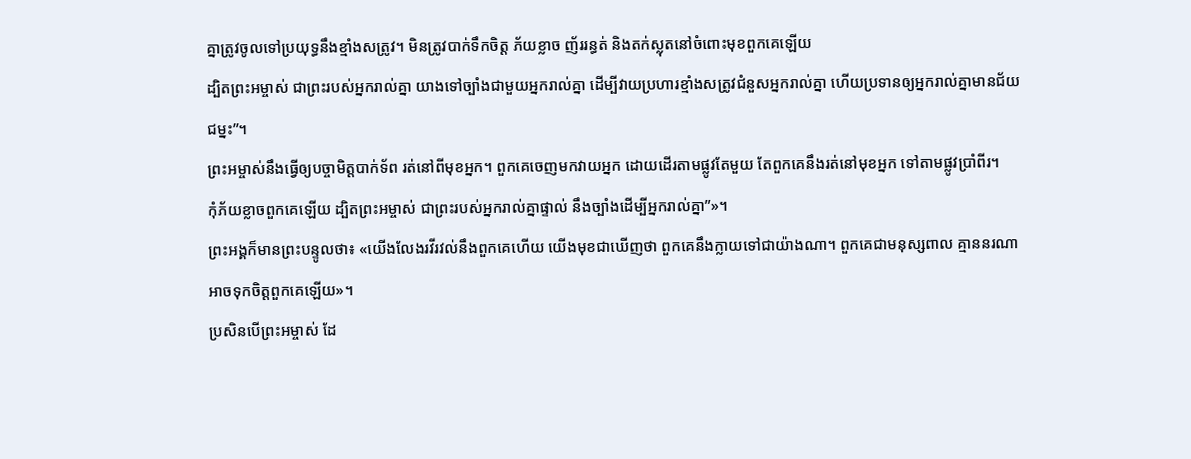គ្នាត្រូវចូលទៅប្រយុទ្ធនឹងខ្មាំងសត្រូវ។ មិនត្រូវបាក់ទឹកចិត្ត ភ័យខ្លាច ញ័ររន្ធត់ និងតក់ស្លុតនៅចំពោះមុខពួកគេឡើយ
ដ្បិតព្រះអម្ចាស់ ជាព្រះរបស់អ្នករាល់គ្នា យាងទៅច្បាំងជាមួយអ្នករាល់គ្នា ដើម្បីវាយប្រហារខ្មាំងសត្រូវជំនួសអ្នករាល់គ្នា ហើយប្រទានឲ្យអ្នករាល់គ្នាមានជ័យជម្នះ”។
ព្រះអម្ចាស់នឹងធ្វើឲ្យបច្ចាមិត្តបាក់ទ័ព រត់នៅពីមុខអ្នក។ ពួកគេចេញមកវាយអ្នក ដោយដើរតាមផ្លូវតែមួយ តែពួកគេនឹងរត់នៅមុខអ្នក ទៅតាមផ្លូវប្រាំពីរ។
កុំភ័យខ្លាចពួកគេឡើយ ដ្បិតព្រះអម្ចាស់ ជាព្រះរបស់អ្នករាល់គ្នាផ្ទាល់ នឹងច្បាំងដើម្បីអ្នករាល់គ្នា”»។
ព្រះអង្គក៏មានព្រះបន្ទូលថា៖ «យើងលែងរវីរវល់នឹងពួកគេហើយ យើងមុខជាឃើញថា ពួកគេនឹងក្លាយទៅជាយ៉ាងណា។ ពួកគេជាមនុស្សពាល គ្មាននរណាអាចទុកចិត្តពួកគេឡើយ»។
ប្រសិនបើព្រះអម្ចាស់ ដែ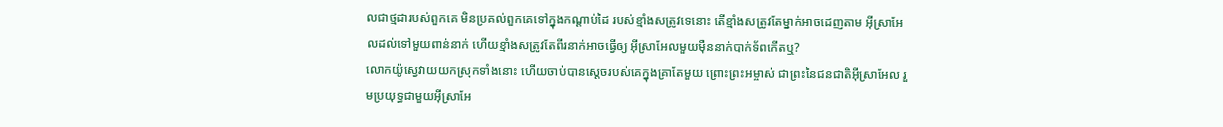លជាថ្មដារបស់ពួកគេ មិនប្រគល់ពួកគេទៅក្នុងកណ្ដាប់ដៃ របស់ខ្មាំងសត្រូវទេនោះ តើខ្មាំងសត្រូវតែម្នាក់អាចដេញតាម អ៊ីស្រាអែលដល់ទៅមួយពាន់នាក់ ហើយខ្មាំងសត្រូវតែពីរនាក់អាចធ្វើឲ្យ អ៊ីស្រាអែលមួយម៉ឺននាក់បាក់ទ័ពកើតឬ?
លោកយ៉ូស្វេវាយយកស្រុកទាំងនោះ ហើយចាប់បានស្ដេចរបស់គេក្នុងគ្រាតែមួយ ព្រោះព្រះអម្ចាស់ ជាព្រះនៃជនជាតិអ៊ីស្រាអែល រួមប្រយុទ្ធជាមួយអ៊ីស្រាអែ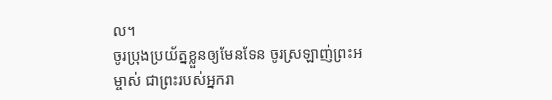ល។
ចូរប្រុងប្រយ័ត្នខ្លួនឲ្យមែនទែន ចូរស្រឡាញ់ព្រះអម្ចាស់ ជាព្រះរបស់អ្នករា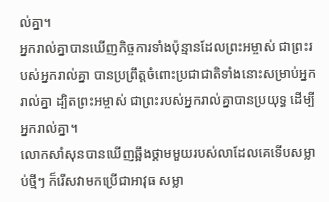ល់គ្នា។
អ្នករាល់គ្នាបានឃើញកិច្ចការទាំងប៉ុន្មានដែលព្រះអម្ចាស់ ជាព្រះរបស់អ្នករាល់គ្នា បានប្រព្រឹត្តចំពោះប្រជាជាតិទាំងនោះសម្រាប់អ្នករាល់គ្នា ដ្បិតព្រះអម្ចាស់ ជាព្រះរបស់អ្នករាល់គ្នាបានប្រយុទ្ធ ដើម្បីអ្នករាល់គ្នា។
លោកសាំសុនបានឃើញឆ្អឹងថ្គាមមួយរបស់លាដែលគេទើបសម្លាប់ថ្មីៗ ក៏រើសវាមកប្រើជាអាវុធ សម្លា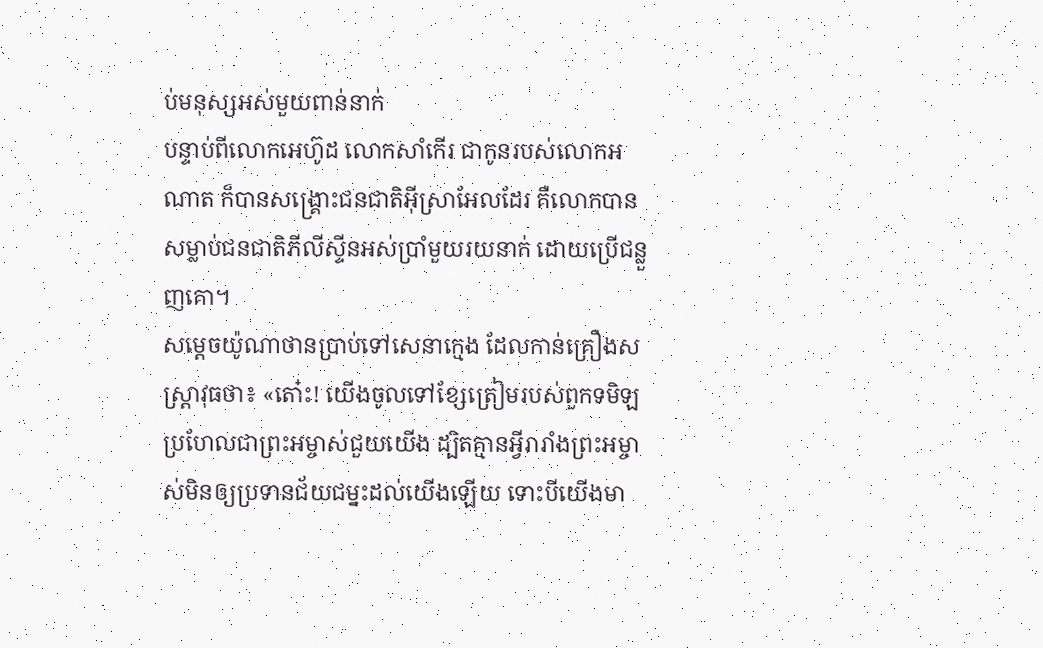ប់មនុស្សអស់មួយពាន់នាក់
បន្ទាប់ពីលោកអេហ៊ូដ លោកសាំកើរ ជាកូនរបស់លោកអណាត ក៏បានសង្គ្រោះជនជាតិអ៊ីស្រាអែលដែរ គឺលោកបានសម្លាប់ជនជាតិភីលីស្ទីនអស់ប្រាំមួយរយនាក់ ដោយប្រើជន្លួញគោ។
សម្ដេចយ៉ូណាថានប្រាប់ទៅសេនាក្មេង ដែលកាន់គ្រឿងសស្ត្រាវុធថា៖ «តោ៎ះ! យើងចូលទៅខ្សែត្រៀមរបស់ពួកទមិឡ ប្រហែលជាព្រះអម្ចាស់ជួយយើង ដ្បិតគ្មានអ្វីរារាំងព្រះអម្ចាស់មិនឲ្យប្រទានជ័យជម្នះដល់យើងឡើយ ទោះបីយើងមា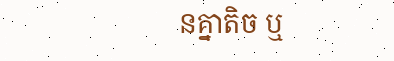នគ្នាតិច ឬ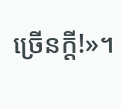ច្រើនក្ដី!»។